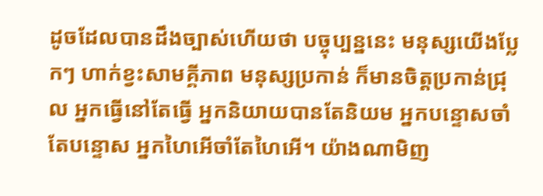ដូចដែលបានដឹងច្បាស់ហើយថា បច្ចុប្បន្ននេះ មនុស្សយើងប្លែកៗ ហាក់ខ្វះសាមគ្គីភាព មនុស្សប្រកាន់ ក៏មានចិត្តប្រកាន់ជ្រុល អ្នកធ្វើនៅតែធ្វើ អ្នកនិយាយបានតែនិយម អ្នកបន្ទោសចាំតែបន្ទោស អ្នកហៃអើចាំតែហៃអើ។ យ៉ាងណាមិញ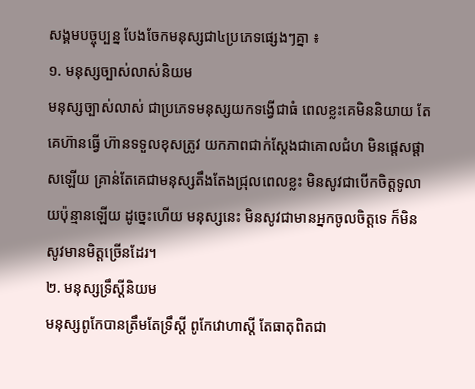សង្គមបច្ចុប្បន្ន បែងចែកមនុស្សជា៤ប្រភេទផ្សេងៗគ្នា ៖
១. មនុស្សច្បាស់លាស់និយម
មនុស្សច្បាស់លាស់ ជាប្រភេទមនុស្សយកទង្វើជាធំ ពេលខ្លះគេមិននិយាយ តែគេហ៊ានធ្វើ ហ៊ានទទួលខុសត្រូវ យកភាពជាក់ស្ដែងជាគោលជំហ មិនផ្ដេសផ្ដាសឡើយ គ្រាន់តែគេជាមនុស្សតឹងតែងជ្រុលពេលខ្លះ មិនសូវជាបើកចិត្តទូលាយប៉ុន្មានឡើយ ដូច្នេះហើយ មនុស្សនេះ មិនសូវជាមានអ្នកចូលចិត្តទេ ក៏មិនសូវមានមិត្តច្រើនដែរ។
២. មនុស្សទ្រឹស្តីនិយម
មនុស្សពូកែបានត្រឹមតែទ្រឹស្ដី ពូកែវោហាស្ដី តែធាតុពិតជា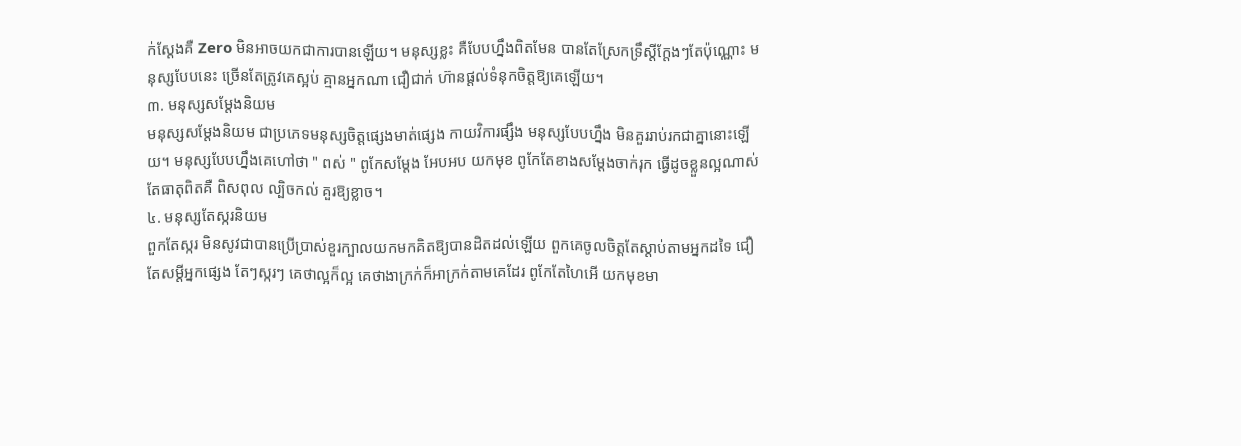ក់ស្ដែងគឺ Zero មិនអាចយកជាការបានឡើយ។ មនុស្សខ្លះ គឺបែបហ្នឹងពិតមែន បានតែស្រែកទ្រឹស្ដីក្ដែងៗតែប៉ុណ្ណោះ មនុស្សបែបនេះ ច្រើនតែត្រូវគេស្អប់ គ្មានអ្នកណា ជឿជាក់ ហ៊ានផ្ដល់ទំនុកចិត្តឱ្យគេឡើយ។
៣. មនុស្សសម្ដែងនិយម
មនុស្សសម្ដែងនិយម ជាប្រភេទមនុស្សចិត្តផ្សេងមាត់ផ្សេង កាយវិការផ្សឹង មនុស្សបែបហ្នឹង មិនគួររាប់រកជាគ្នានោះឡើយ។ មនុស្សបែបហ្នឹងគេហៅថា " ពស់ " ពូកែសម្ដែង អែបអប យកមុខ ពូកែតែខាងសម្ដែងចាក់រុក ធ្វើដូចខ្លួនល្អណាស់ តែធាតុពិតគឺ ពិសពុល ល្បិចកល់ គួរឱ្យខ្លាច។
៤. មនុស្សតែស្ករនិយម
ពួកតែស្ករ មិនសូវជាបានប្រើប្រាស់ខួរក្បាលយកមកគិតឱ្យបានដិតដល់ឡើយ ពួកគេចូលចិត្តតែស្ដាប់តាមអ្នកដទៃ ជឿតែសម្ដីអ្នកផ្សេង តែៗស្ករៗ គេថាល្អក៏ល្អ គេថាងាក្រក់ក៏អាក្រក់តាមគេដែរ ពូកែតែហៃអើ យកមុខមា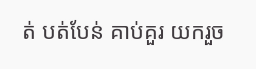ត់ បត់បែន់ គាប់គួរ យករួច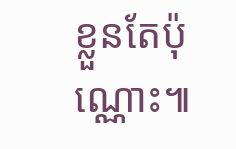ខ្លួនតែប៉ុណ្ណោះ៕